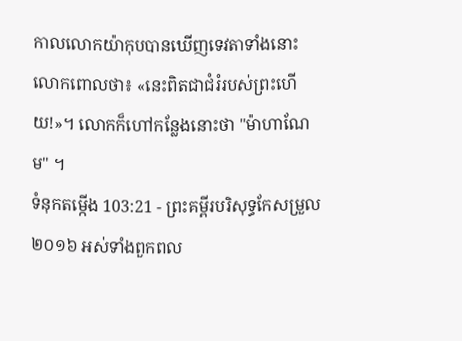កាលលោកយ៉ាកុបបានឃើញទេវតាទាំងនោះ លោកពោលថា៖ «នេះពិតជាជំរំរបស់ព្រះហើយ!»។ លោកក៏ហៅកន្លែងនោះថា "ម៉ាហាណែម" ។
ទំនុកតម្កើង 103:21 - ព្រះគម្ពីរបរិសុទ្ធកែសម្រួល ២០១៦ អស់ទាំងពួកពល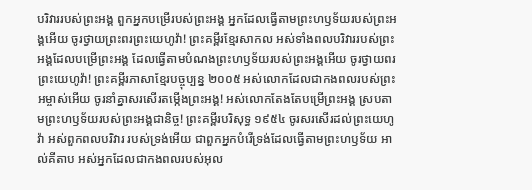បរិវាររបស់ព្រះអង្គ ពួកអ្នកបម្រើរបស់ព្រះអង្គ អ្នកដែលធ្វើតាមព្រះហឫទ័យរបស់ព្រះអង្គអើយ ចូរថ្វាយព្រះពរព្រះយេហូវ៉ា! ព្រះគម្ពីរខ្មែរសាកល អស់ទាំងពលបរិវាររបស់ព្រះអង្គដែលបម្រើព្រះអង្គ ដែលធ្វើតាមបំណងព្រះហឫទ័យរបស់ព្រះអង្គអើយ ចូរថ្វាយពរព្រះយេហូវ៉ា! ព្រះគម្ពីរភាសាខ្មែរបច្ចុប្បន្ន ២០០៥ អស់លោកដែលជាកងពលរបស់ព្រះអម្ចាស់អើយ ចូរនាំគ្នាសរសើរតម្កើងព្រះអង្គ! អស់លោកតែងតែបម្រើព្រះអង្គ ស្របតាមព្រះហឫទ័យរបស់ព្រះអង្គជានិច្ច! ព្រះគម្ពីរបរិសុទ្ធ ១៩៥៤ ចូរសរសើរដល់ព្រះយេហូវ៉ា អស់ពួកពលបរិវារ របស់ទ្រង់អើយ ជាពួកអ្នកបំរើទ្រង់ដែលធ្វើតាមព្រះហឫទ័យ អាល់គីតាប អស់អ្នកដែលជាកងពលរបស់អុល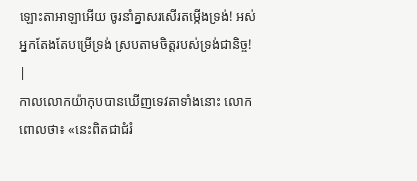ឡោះតាអាឡាអើយ ចូរនាំគ្នាសរសើរតម្កើងទ្រង់! អស់អ្នកតែងតែបម្រើទ្រង់ ស្របតាមចិត្តរបស់ទ្រង់ជានិច្ច! |
កាលលោកយ៉ាកុបបានឃើញទេវតាទាំងនោះ លោកពោលថា៖ «នេះពិតជាជំរំ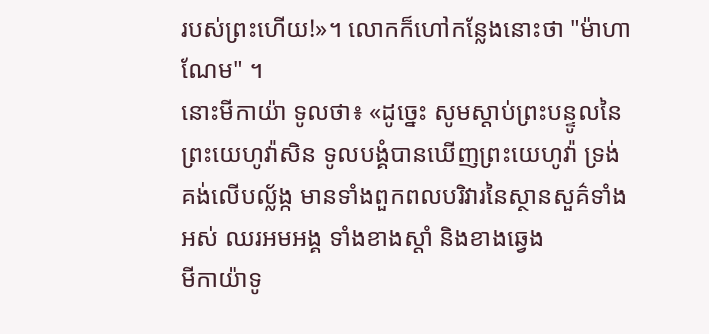របស់ព្រះហើយ!»។ លោកក៏ហៅកន្លែងនោះថា "ម៉ាហាណែម" ។
នោះមីកាយ៉ា ទូលថា៖ «ដូច្នេះ សូមស្តាប់ព្រះបន្ទូលនៃព្រះយេហូវ៉ាសិន ទូលបង្គំបានឃើញព្រះយេហូវ៉ា ទ្រង់គង់លើបល្ល័ង្ក មានទាំងពួកពលបរិវារនៃស្ថានសួគ៌ទាំងអស់ ឈរអមអង្គ ទាំងខាងស្តាំ និងខាងឆ្វេង
មីកាយ៉ាទូ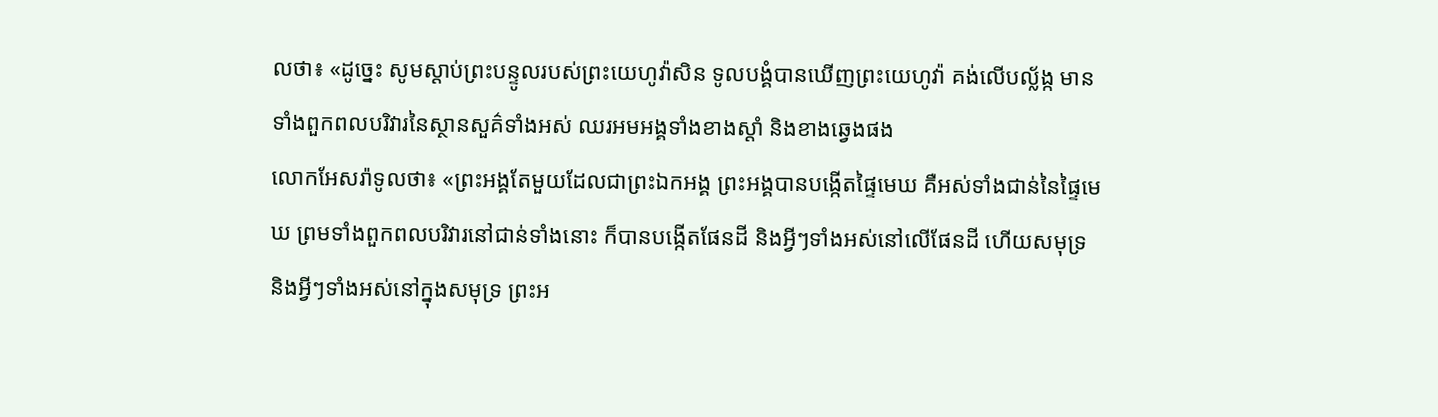លថា៖ «ដូច្នេះ សូមស្តាប់ព្រះបន្ទូលរបស់ព្រះយេហូវ៉ាសិន ទូលបង្គំបានឃើញព្រះយេហូវ៉ា គង់លើបល្ល័ង្ក មានទាំងពួកពលបរិវារនៃស្ថានសួគ៌ទាំងអស់ ឈរអមអង្គទាំងខាងស្តាំ និងខាងឆ្វេងផង
លោកអែសរ៉ាទូលថា៖ «ព្រះអង្គតែមួយដែលជាព្រះឯកអង្គ ព្រះអង្គបានបង្កើតផ្ទៃមេឃ គឺអស់ទាំងជាន់នៃផ្ទៃមេឃ ព្រមទាំងពួកពលបរិវារនៅជាន់ទាំងនោះ ក៏បានបង្កើតផែនដី និងអ្វីៗទាំងអស់នៅលើផែនដី ហើយសមុទ្រ និងអ្វីៗទាំងអស់នៅក្នុងសមុទ្រ ព្រះអ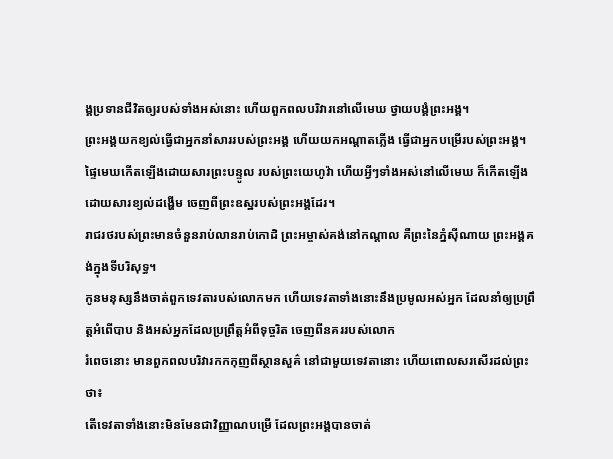ង្គប្រទានជីវិតឲ្យរបស់ទាំងអស់នោះ ហើយពួកពលបរិវារនៅលើមេឃ ថ្វាយបង្គំព្រះអង្គ។
ព្រះអង្គយកខ្យល់ធ្វើជាអ្នកនាំសាររបស់ព្រះអង្គ ហើយយកអណ្ដាតភ្លើង ធ្វើជាអ្នកបម្រើរបស់ព្រះអង្គ។
ផ្ទៃមេឃកើតឡើងដោយសារព្រះបន្ទូល របស់ព្រះយេហូវ៉ា ហើយអ្វីៗទាំងអស់នៅលើមេឃ ក៏កើតឡើងដោយសារខ្យល់ដង្ហើម ចេញពីព្រះឧស្ឋរបស់ព្រះអង្គដែរ។
រាជរថរបស់ព្រះមានចំនួនរាប់លានរាប់កោដិ ព្រះអម្ចាស់គង់នៅកណ្ដាល គឺព្រះនៃភ្នំស៊ីណាយ ព្រះអង្គគង់ក្នុងទីបរិសុទ្ធ។
កូនមនុស្សនឹងចាត់ពួកទេវតារបស់លោកមក ហើយទេវតាទាំងនោះនឹងប្រមូលអស់អ្នក ដែលនាំឲ្យប្រព្រឹត្តអំពើបាប និងអស់អ្នកដែលប្រព្រឹត្តអំពីទុច្ចរិត ចេញពីនគររបស់លោក
រំពេចនោះ មានពួកពលបរិវារកកកុញពីស្ថានសួគ៌ នៅជាមួយទេវតានោះ ហើយពោលសរសើរដល់ព្រះថា៖
តើទេវតាទាំងនោះមិនមែនជាវិញ្ញាណបម្រើ ដែលព្រះអង្គបានចាត់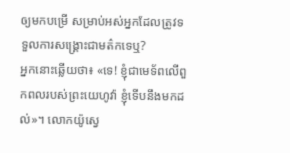ឲ្យមកបម្រើ សម្រាប់អស់អ្នកដែលត្រូវទទួលការសង្គ្រោះជាមត៌កទេឬ?
អ្នកនោះឆ្លើយថា៖ «ទេ! ខ្ញុំជាមេទ័ពលើពួកពលរបស់ព្រះយេហូវ៉ា ខ្ញុំទើបនឹងមកដល់»។ លោកយ៉ូស្វេ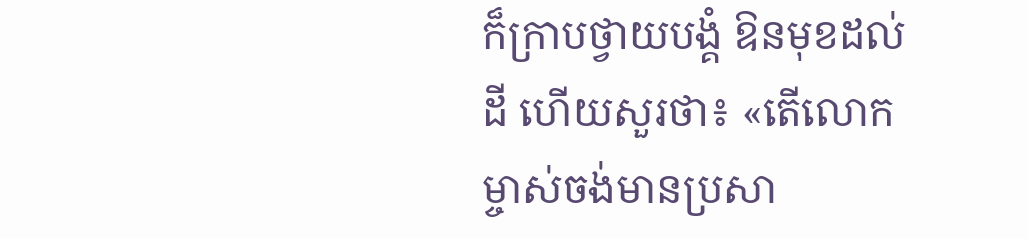ក៏ក្រាបថ្វាយបង្គំ ឱនមុខដល់ដី ហើយសួរថា៖ «តើលោកម្ចាស់ចង់មានប្រសា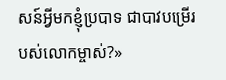សន៍អ្វីមកខ្ញុំប្របាទ ជាបាវបម្រើរបស់លោកម្ចាស់?»